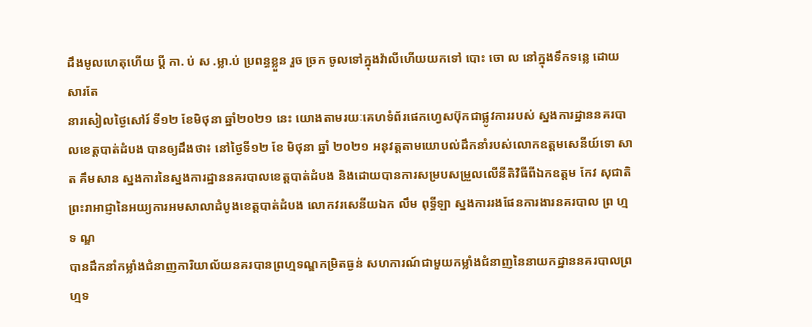ដឹងមូលហេតុហេីយ ប្តី កា. ប់ ស .ម្លា.ប់ ប្រពន្ធខ្លួន រួច ច្រក ចូលទៅក្នុងវ៉ាលីហេីយយកទៅ បោះ ចោ ល នៅក្នុងទឹកទន្លេ ដោយសារតែ
នារសៀលថ្ងៃសៅរ៍ ទី១២ ខែមិថុនា ឆ្នាំ២០២១ នេះ យោងតាមរយៈគេហទំព័រផេកហ្វេសប៊ុកជាផ្លូវការរបស់ ស្នងការដ្ឋាននគរបាលខេត្តបាត់ដំបង បានឲ្យដឹងថា៖ នៅថ្ងៃទី១២ ខែ មិថុនា ឆ្នាំ ២០២១ អនុវត្តតាមយោបល់ដឹកនាំរបស់លោកឧត្តមសេនីយ៍ទោ សាត គឹមសាន ស្នងការនៃស្នងការដ្ឋាននគរបាលខេត្តបាត់ដំបង និងដោយបានការសម្របសម្រួលលេីនីតិវិធីពីឯកឧត្តម កែវ សុជាតិ ព្រះរាអាជ្ញានៃអយ្យការអមសាលាដំបូងខេត្តបាត់ដំបង លោកវរសេនីយឯក លឹម ពុទ្ធីឡា ស្នងការរងផែនការងារនគរបាល ព្រ ហ្ម ទ ណ្ឌ
បានដឹកនាំកម្លាំងជំនាញការិយាល័យនគរបានព្រហ្មទណ្ឌកម្រិតធ្ងន់ សហការណ៍ជាមួយកម្លាំងជំនាញនៃនាយកដ្ឋាននគរបាលព្រហ្មទ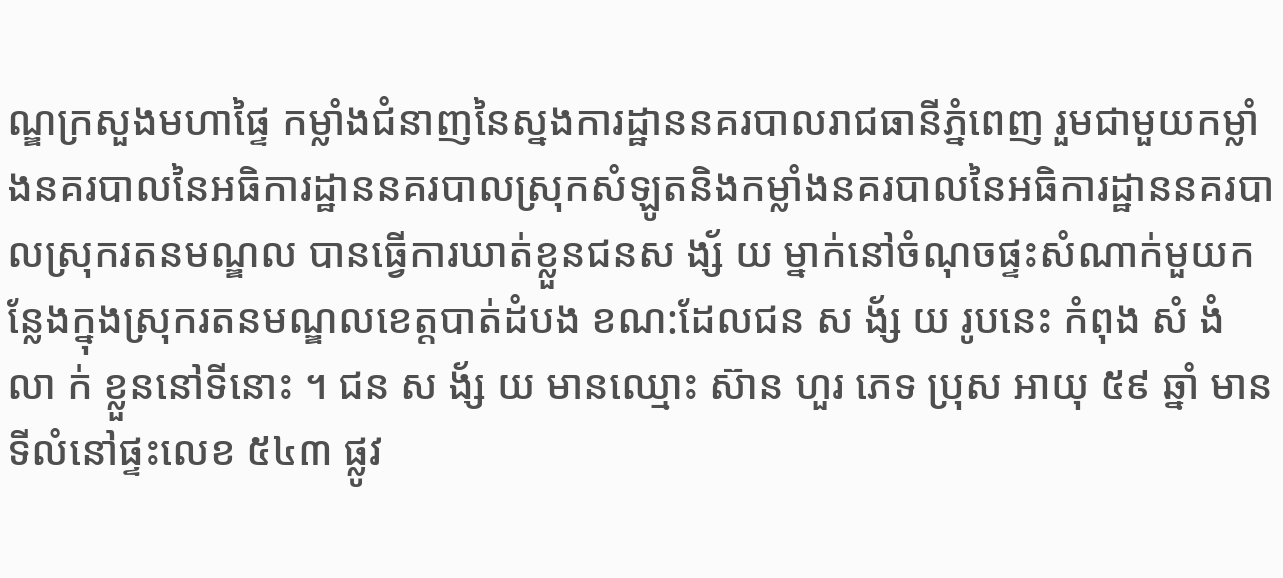ណ្ឌក្រសួងមហាផ្ទៃ កម្លាំងជំនាញនៃស្នងការដ្ឋាននគរបាលរាជធានីភ្នំពេញ រួមជាមួយកម្លាំងនគរបាលនៃអធិការដ្ឋាននគរបាលស្រុកសំឡូតនិងកម្លាំងនគរបាលនៃអធិការដ្ឋាននគរបាលស្រុករតនមណ្ឌល បានធ្វើការឃាត់ខ្លួនជនស ង្ស័ យ ម្នាក់នៅចំណុចផ្ទះសំណាក់មួយកន្លែងក្នុងស្រុករតនមណ្ឌលខេត្តបាត់ដំបង ខណ:ដែលជន ស ង័្ស យ រូបនេះ កំពុង សំ ងំ លា ក់ ខ្លួននៅទីនោះ ។ ជន ស ង័្ស យ មានឈ្មោះ ស៊ាន ហួរ ភេទ ប្រុស អាយុ ៥៩ ឆ្នាំ មានទីលំនៅផ្ទះលេខ ៥៤៣ ផ្លូវ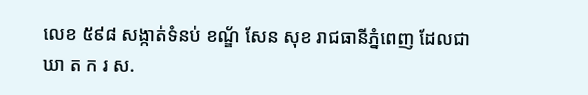លេខ ៥៩៨ សង្កាត់ទំនប់ ខណ័្ឌ សែន សុខ រាជធានីភ្នំពេញ ដែលជា ឃា ត ក រ ស.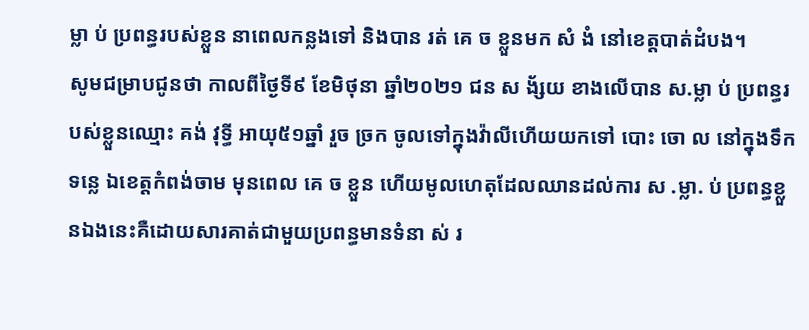ម្លា ប់ ប្រពន្ធរបស់ខ្លួន នាពេលកន្លងទៅ និងបាន រត់ គេ ច ខ្លួនមក សំ ងំ នៅខេត្តបាត់ដំបង។
សូមជម្រាបជូនថា កាលពីថ្ងៃទី៩ ខែមិថុនា ឆ្នាំ២០២១ ជន ស ង័្សយ ខាងលេីបាន ស.ម្លា ប់ ប្រពន្ធរបស់ខ្លួនឈ្មោះ គង់ វុទ្ធី អាយុ៥១ឆ្នាំ រួច ច្រក ចូលទៅក្នុងវ៉ាលីហេីយយកទៅ បោះ ចោ ល នៅក្នុងទឹកទន្លេ ឯខេត្តកំពង់ចាម មុនពេល គេ ច ខ្លួន ហេីយមូលហេតុដែលឈានដល់ការ ស .ម្លា. ប់ ប្រពន្ធខ្លួនឯងនេះគឺដោយសារគាត់ជាមួយប្រពន្ធមានទំនា ស់ រ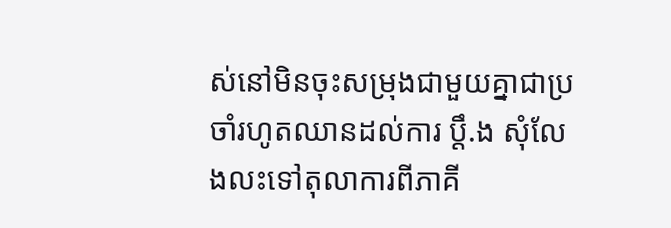ស់នៅមិនចុះសម្រុងជាមួយគ្នាជាប្រចាំរហូតឈានដល់ការ ប្តឹ.ង សុំលែងលះទៅតុលាការពីភាគី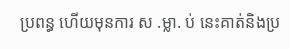ប្រពន្ធ ហេីយមុនការ ស .ម្លា. ប់ នេះគាត់និងប្រ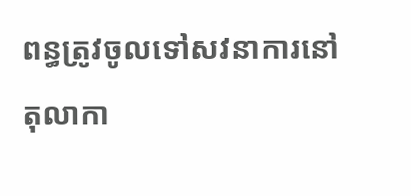ពន្ធត្រូវចូលទៅសវនាការនៅតុលាកា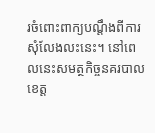រចំពោះពាក្យបណ្តឹងពីការសុំលែងលះនេះ។ នៅពេលនេះសមត្ថកិច្ចនគរបាលខេត្ត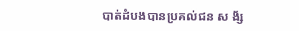បាត់ដំបងបានប្រគល់ជន ស ង័្ស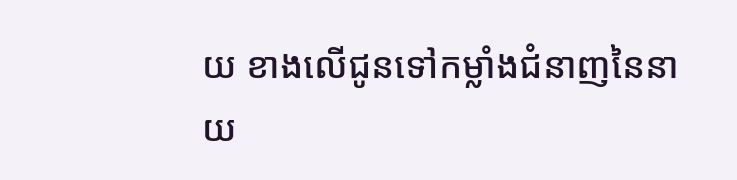យ ខាងលេីជូនទៅកម្លាំងជំនាញនៃនាយ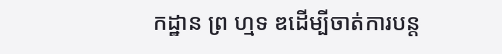កដ្ឋាន ព្រ ហ្មទ ឌដេីម្បីចាត់ការបន្ត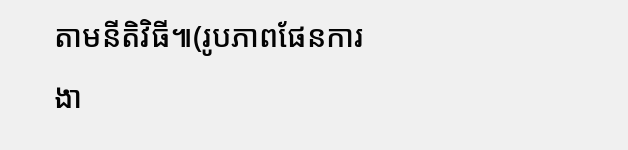តាមនីតិវិធី៕(រូបភាពផែនការងា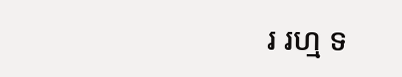រ រហ្ម ទ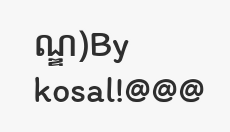ណ្ឌ)By kosal!@@@